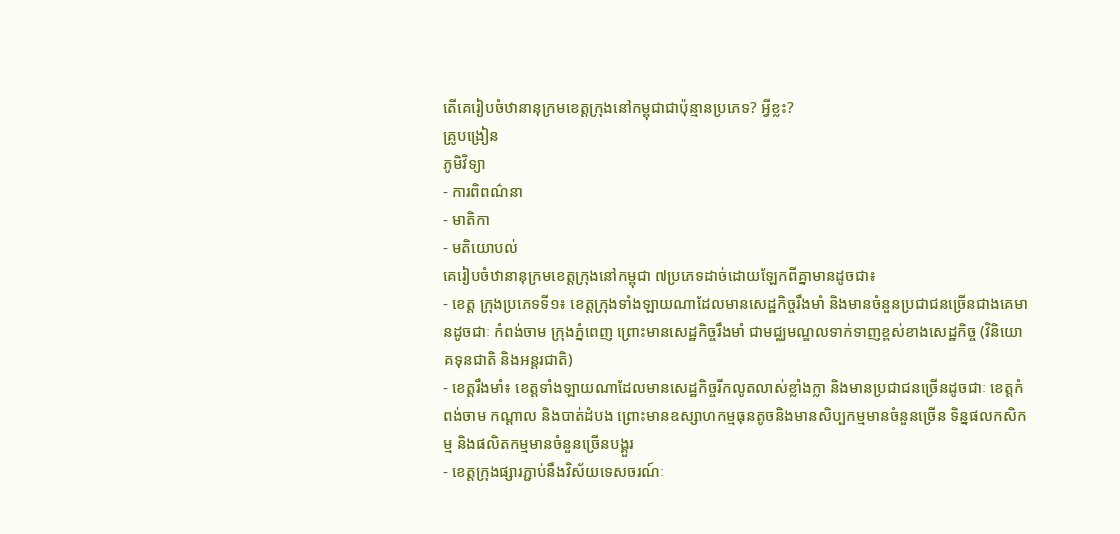តើគេរៀបចំឋានានុក្រមខេត្តក្រុងនៅកម្ពុជាជាប៉ុន្មានប្រភេទ? អ្វីខ្លះ?
គ្រូបង្រៀន
ភូមិវិទ្យា
- ការពិពណ៌នា
- មាតិកា
- មតិយោបល់
គេរៀបចំឋានានុក្រមខេត្តក្រុងនៅកម្ពុជា ៧ប្រភេទដាច់ដោយឡែកពីគ្នាមានដូចជា៖
- ខេត្ត ក្រុងប្រភេទទី១៖ ខេត្តក្រុងទាំងឡាយណាដែលមានសេដ្ឋកិច្ចរឹងមាំ និងមានចំនួនប្រជាជនច្រើនជាងគេមានដូចជាៈ កំពង់ចាម ក្រុងភ្នំពេញ ព្រោះមានសេដ្ឋកិច្ចរឹងមាំ ជាមជ្ឈមណ្ឌលទាក់ទាញខ្ពស់ខាងសេដ្ឋកិច្ច (វិនិយោគទុនជាតិ និងអន្តរជាតិ)
- ខេត្តរឹងមាំ៖ ខេត្តទាំងឡាយណាដែលមានសេដ្ឋកិច្ចរីកលូតលាស់ខ្លាំងក្លា និងមានប្រជាជនច្រើនដូចជាៈ ខេត្តកំពង់ចាម កណ្តាល និងបាត់ដំបង ព្រោះមានឧស្សាហកម្មធុនតូចនិងមានសិប្បកម្មមានចំនួនច្រើន ទិន្នផលកសិកម្ម និងផលិតកម្មមានចំនួនច្រើនបង្គួរ
- ខេត្តក្រុងផ្សារភ្ជាប់នឹងវិស័យទេសចរណ៍ៈ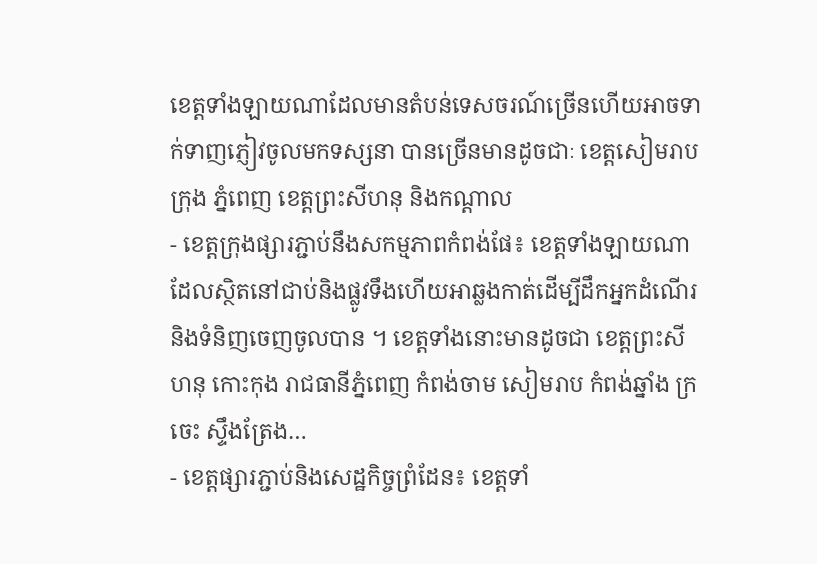ខេត្តទាំងឡាយណាដែលមានតំបន់ទេសចរណ៍ច្រើនហើយអាចទាក់ទាញភ្ញៀវចូលមកទស្សនា បានច្រើនមានដូចជាៈ ខេត្តសៀមរាប ក្រុង ភ្នំពេញ ខេត្តព្រះសីហនុ និងកណ្តាល
- ខេត្តក្រុងផ្សារភ្ជាប់នឹងសកម្មភាពកំពង់ផែ៖ ខេត្តទាំងឡាយណាដែលស្ថិតនៅជាប់និងផ្លូវទឹងហើយអាឆ្លងកាត់ដើម្បីដឹកអ្នកដំណើរនិងទំនិញចេញចូលបាន ។ ខេត្តទាំងនោះមានដូចជា ខេត្តព្រះសីហនុ កោះកុង រាជធានីភ្នំពេញ កំពង់ចាម សៀមរាប កំពង់ឆ្នាំង ក្រចេះ ស្ទឹងត្រែង…
- ខេត្តផ្សារភ្ជាប់និងសេដ្ឋកិច្ចព្រំដែន៖ ខេត្តទាំ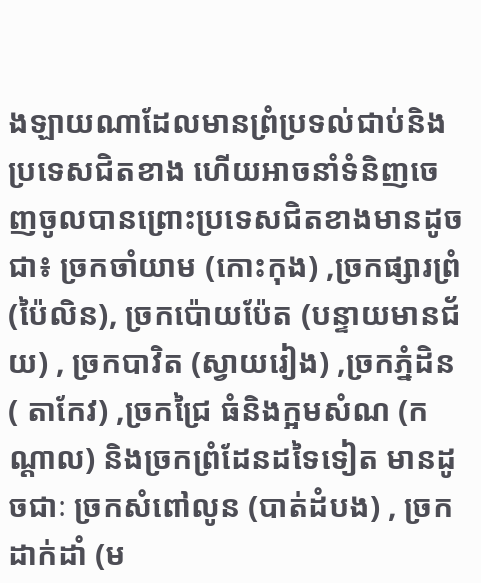ងឡាយណាដែលមានព្រំប្រទល់ជាប់និងប្រទេសជិតខាង ហើយអាចនាំទំនិញចេញចូលបានព្រោះប្រទេសជិតខាងមានដូចជា៖ ច្រកចាំយាម (កោះកុង) ,ច្រកផ្សារព្រំ (ប៉ៃលិន), ច្រកប៉ោយប៉ែត (បន្ទាយមានជ័យ) , ច្រកបាវិត (ស្វាយរៀង) ,ច្រកភ្នំដិន( តាកែវ) ,ច្រកជ្រៃ ធំនិងក្អមសំណ (កណ្តាល) និងច្រកព្រំដែនដទៃទៀត មានដូចជាៈ ច្រកសំពៅលូន (បាត់ដំបង) , ច្រកដាក់ដាំ (ម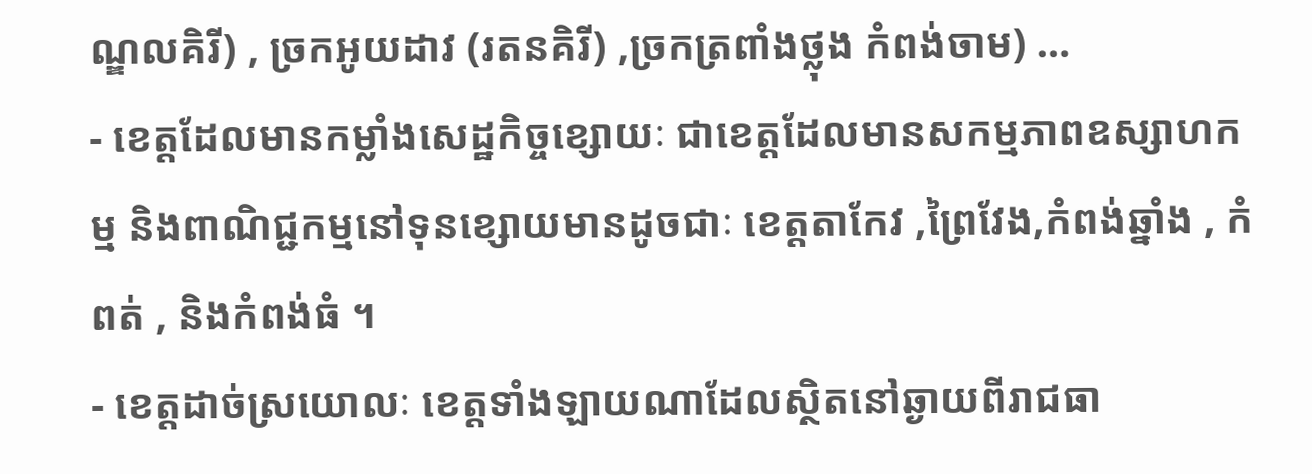ណ្ឌលគិរី) , ច្រកអូយដាវ (រតនគិរី) ,ច្រកត្រពាំងថ្លុង កំពង់ចាម) …
- ខេត្តដែលមានកម្លាំងសេដ្ឋកិច្ចខ្សោយៈ ជាខេត្តដែលមានសកម្មភាពឧស្សាហកម្ម និងពាណិជ្ជកម្មនៅទុនខ្សោយមានដូចជាៈ ខេត្តតាកែវ ,ព្រៃវែង,កំពង់ឆ្នាំង , កំពត់ , និងកំពង់ធំ ។
- ខេត្តដាច់ស្រយោលៈ ខេត្តទាំងឡាយណាដែលស្ថិតនៅឆ្ងាយពីរាជធា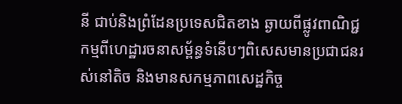នី ជាប់និងព្រំដែនប្រទេសជិតខាង ឆ្ងាយពីផ្លូវពាណិជ្ជកម្មពីហេដ្ឋារចនាសម្ព័ន្ធទំនើបៗពិសេសមានប្រជាជនរស់នៅតិច និងមានសកម្មភាពសេដ្ឋកិច្ច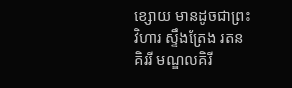ខ្សោយ មានដូចជាព្រះវិហារ ស្ទឹងត្រែង រតនគិររី មណ្ឌលគិរី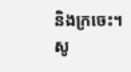និងក្រចេះ។
សូ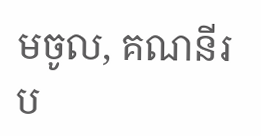មចូល, គណនីរប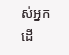ស់អ្នក ដើ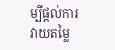ម្បីផ្តល់ការវាយតម្លៃ